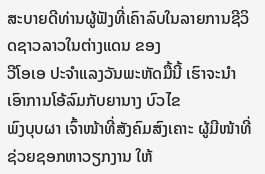ສະບາຍດີທ່ານຜູ້ຟັງທີ່ເຄົາລົບໃນລາຍການຊີວິດຊາວລາວໃນຕ່າງແດນ ຂອງ
ວີໂອເອ ປະຈຳແລງວັນພະຫັດມື້ນີ້ ເຮົາຈະນຳເອົາການໂອ້ລົມກັບຍານາງ ບົວໄຂ
ພົງບຸບຜາ ເຈົ້າໜ້າທີ່ສັງຄົມສົງເຄາະ ຜູ້ມີໜ້າທີ່ຊ່ວຍຊອກຫາວຽກງານ ໃຫ້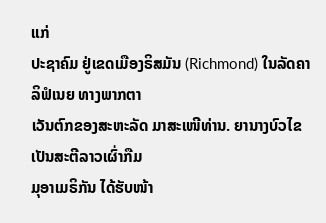ແກ່
ປະຊາຄົມ ຢູ່ເຂດເມືອງຣິສມັນ (Richmond) ໃນລັດຄາລິຟໍເນຍ ທາງພາກຕາ
ເວັນຕົກຂອງສະຫະລັດ ມາສະເໜີທ່ານ. ຍານາງບົວໄຂເປັນສະຕີລາວເຜົ່າກືມ
ມຸອາເມຣິກັນ ໄດ້ຮັບໜ້າ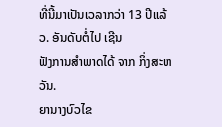ທີ່ນີ້ມາເປັນເວລາກວ່າ 13 ປີແລ້ວ. ອັນດັບຕໍ່ໄປ ເຊີນ
ຟັງການສຳພາດໄດ້ ຈາກ ກິ່ງສະຫວັນ.
ຍານາງບົວໄຂ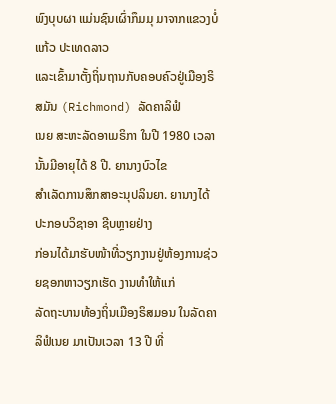ພົງບຸບຜາ ແມ່ນຊົນເຜົ່າກຶມມຸ ມາຈາກແຂວງບໍ່ແກ້ວ ປະເທດລາວ
ແລະເຂົ້າມາຕັ້ງຖິ່ນຖານກັບຄອບຄົວຢູ່ເມືອງຣິສມັນ (Richmond) ລັດຄາລິຟໍ
ເນຍ ສະຫະລັດອາເມຣິກາ ໃນປີ 1980 ເວລານັ້ນມີອາຍຸໄດ້ 8 ປີ. ຍານາງບົວໄຂ
ສຳເລັດການສຶກສາອະນຸປລິນຍາ. ຍານາງໄດ້ປະກອບວິຊາອາ ຊີບຫຼາຍຢ່າງ
ກ່ອນໄດ້ມາຮັບໜ້າທີ່ວຽກງານຢູ່ຫ້ອງການຊ່ວຍຊອກຫາວຽກເຮັດ ງານທຳໃຫ້ແກ່
ລັດຖະບານທ້ອງຖິ່ນເມືອງຣິສມອນ ໃນລັດຄາລິຟໍເນຍ ມາເປັນເວລາ 13 ປີ ທີ່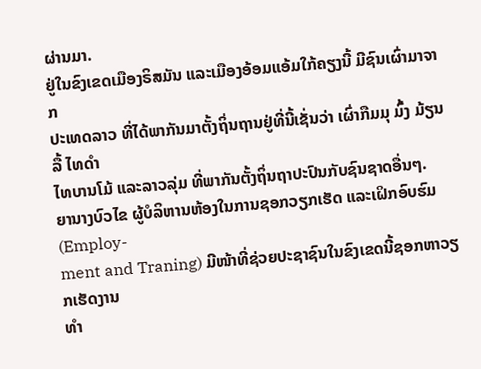ຜ່ານມາ.
ຢູ່ໃນຂົງເຂດເມືອງຣິສມັນ ແລະເມືອງອ້ອມແອ້ມໃກ້ຄຽງນີ້ ມີຊົນເຜົ່າມາຈາກ
ປະເທດລາວ ທີ່ໄດ້ພາກັນມາຕັ້ງຖິ່ນຖານຢູ່ທີ່ນີ້ເຊັ່ນວ່າ ເຜົ່າກືມມຸ ມົ້ງ ມ້ຽນ ລື້ ໄທດຳ
ໄທບານໂມ້ ແລະລາວລຸ່ມ ທີ່ພາກັນຕັ້ງຖິ່ນຖາປະປົນກັບຊົນຊາດອື່ນໆ.
ຍານາງບົວໄຂ ຜູ້ບໍລິຫານຫ້ອງໃນການຊອກວຽກເຮັດ ແລະເຝິກອົບຮົມ (Employ-
ment and Traning) ມີໜ້າທີ່ຊ່ວຍປະຊາຊົນໃນຂົງເຂດນີ້ຊອກຫາວຽກເຮັດງານ
ທຳ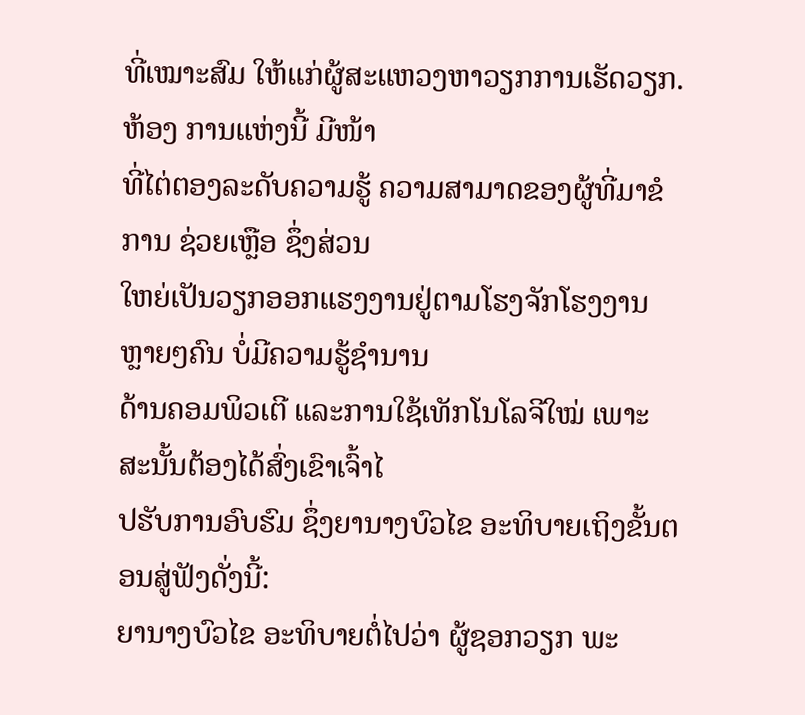ທີ່ເໝາະສົມ ໃຫ້ແກ່ຜູ້ສະແຫວງຫາວຽກການເຮັດວຽກ. ຫ້ອງ ການແຫ່ງນີ້ ມີໜ້າ
ທີ່ໄຕ່ຕອງລະດັບຄວາມຮູ້ ຄວາມສາມາດຂອງຜູ້ທີ່ມາຂໍການ ຊ່ວຍເຫຼືອ ຊຶ່ງສ່ວນ
ໃຫຍ່ເປັນວຽກອອກແຮງງານຢູ່ຕາມໂຮງຈັກໂຮງງານຫຼາຍໆຄົນ ບໍ່ມີຄວາມຮູ້ຊຳນານ
ດ້ານຄອມພິວເຕີ ແລະການໃຊ້ເທັກໂນໂລຈີໃໝ່ ເພາະ ສະນັ້ນຕ້ອງໄດ້ສົ່ງເຂົາເຈົ້າໄ
ປຮັບການອົບຮົມ ຊຶ່ງຍານາງບົວໄຂ ອະທິບາຍເຖິງຂັ້ນຕອນສູ່ຟັງດັ່ງນີ້:
ຍານາງບົວໄຂ ອະທິບາຍຕໍ່ໄປວ່າ ຜູ້ຊອກວຽກ ພະ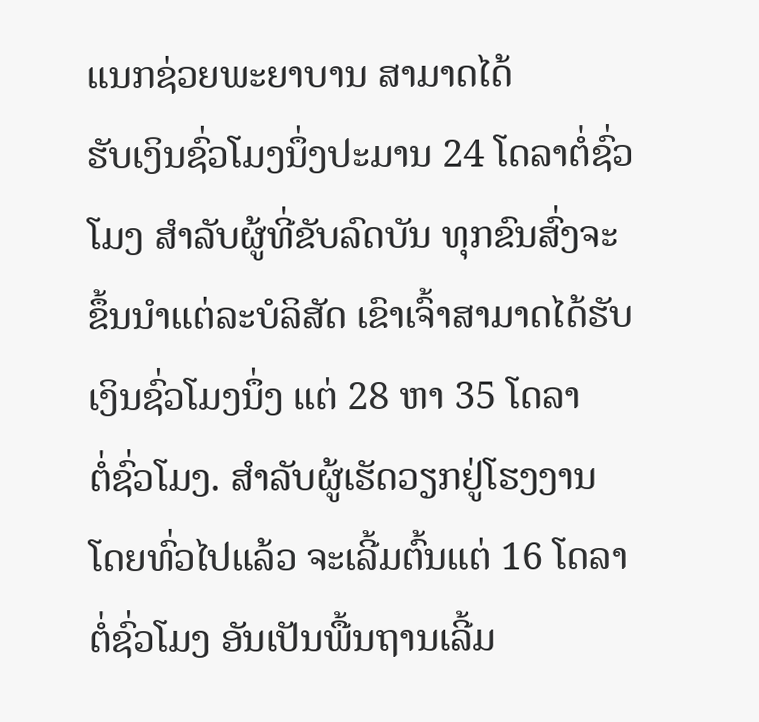ແນກຊ່ວຍພະຍາບານ ສາມາດໄດ້
ຮັບເງິນຊົ່ວໂມງນຶ່ງປະມານ 24 ໂດລາຕໍ່ຊົ່ວໂມງ ສຳລັບຜູ້ທີ່ຂັບລົດບັນ ທຸກຂົນສົ່ງຈະ
ຂຶ້ນນຳແຕ່ລະບໍລິສັດ ເຂົາເຈົ້າສາມາດໄດ້ຮັບເງິນຊົ່ວໂມງນຶ່ງ ແຕ່ 28 ຫາ 35 ໂດລາ
ຕໍ່ຊົ່ວໂມງ. ສຳລັບຜູ້ເຮັດວຽກຢູ່ໂຮງງານ ໂດຍທົ່ວໄປແລ້ວ ຈະເລີ້ມຕົ້ນແຕ່ 16 ໂດລາ
ຕໍ່ຊົ່ວໂມງ ອັນເປັນພື້ນຖານເລີ້ມ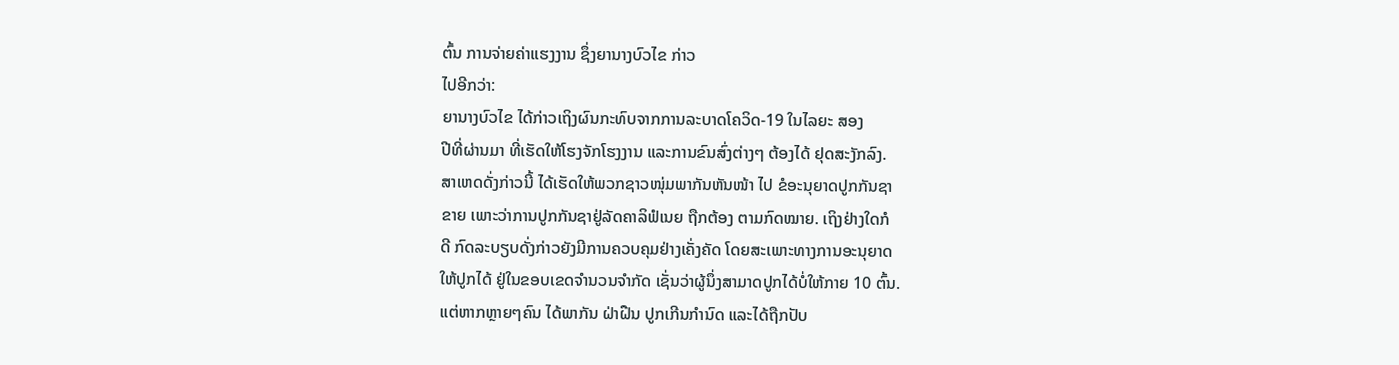ຕົ້ນ ການຈ່າຍຄ່າແຮງງານ ຊຶ່ງຍານາງບົວໄຂ ກ່າວ
ໄປອີກວ່າ:
ຍານາງບົວໄຂ ໄດ້ກ່າວເຖິງຜົນກະທົບຈາກການລະບາດໂຄວິດ-19 ໃນໄລຍະ ສອງ
ປີທີ່ຜ່ານມາ ທີ່ເຮັດໃຫ້ໂຮງຈັກໂຮງງານ ແລະການຂົນສົ່ງຕ່າງໆ ຕ້ອງໄດ້ ຢຸດສະງັກລົງ.
ສາເຫດດັ່ງກ່າວນີ້ ໄດ້ເຮັດໃຫ້ພວກຊາວໜຸ່ມພາກັນຫັນໜ້າ ໄປ ຂໍອະນຸຍາດປູກກັນຊາ
ຂາຍ ເພາະວ່າການປູກກັນຊາຢູ່ລັດຄາລິຟໍເນຍ ຖືກຕ້ອງ ຕາມກົດໝາຍ. ເຖິງຢ່າງໃດກໍ
ດີ ກົດລະບຽບດັ່ງກ່າວຍັງມີການຄວບຄຸມຢ່າງເຄັ່ງຄັດ ໂດຍສະເພາະທາງການອະນຸຍາດ
ໃຫ້ປູກໄດ້ ຢູ່ໃນຂອບເຂດຈຳນວນຈຳກັດ ເຊັ່ນວ່າຜູ້ນຶ່ງສາມາດປູກໄດ້ບໍ່ໃຫ້ກາຍ 10 ຕົ້ນ.
ແຕ່ຫາກຫຼາຍໆຄົນ ໄດ້ພາກັນ ຝ່າຝືນ ປູກເກີນກຳນົດ ແລະໄດ້ຖືກປັບ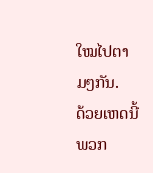ໃໝໄປຕາມໆກັນ.
ດ້ວຍເຫດນີ້ພວກ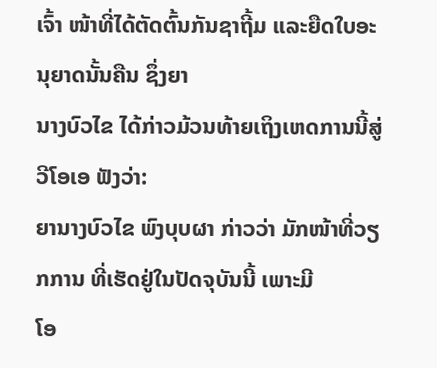ເຈົ້າ ໜ້າທີ່ໄດ້ຕັດຕົ້ນກັນຊາຖີ້ມ ແລະຍືດໃບອະນຸຍາດນັ້ນຄືນ ຊຶ່ງຍາ
ນາງບົວໄຂ ໄດ້ກ່າວມ້ວນທ້າຍເຖິງເຫດການນີ້ສູ່ ວີໂອເອ ຟັງວ່າ:
ຍານາງບົວໄຂ ພົງບຸບຜາ ກ່າວວ່າ ມັກໜ້າທີ່ວຽກການ ທີ່ເຮັດຢູ່ໃນປັດຈຸບັນນີ້ ເພາະມີ
ໂອ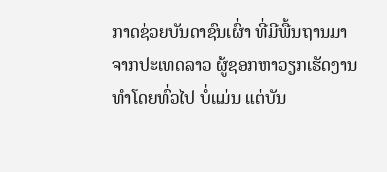ກາດຊ່ວຍບັນດາຊົນເຜົ່າ ທີ່ມີພື້ນຖານມາຈາກປະເທດລາວ ຜູ້ຊອກຫາວຽກເຮັດງານ
ທຳໂດຍທົ່ວໄປ ບໍ່ແມ່ນ ແຕ່ບັນ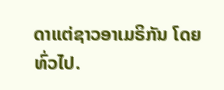ດາແຕ່ຊາວອາເມຣິກັນ ໂດຍທົ່ວໄປ.